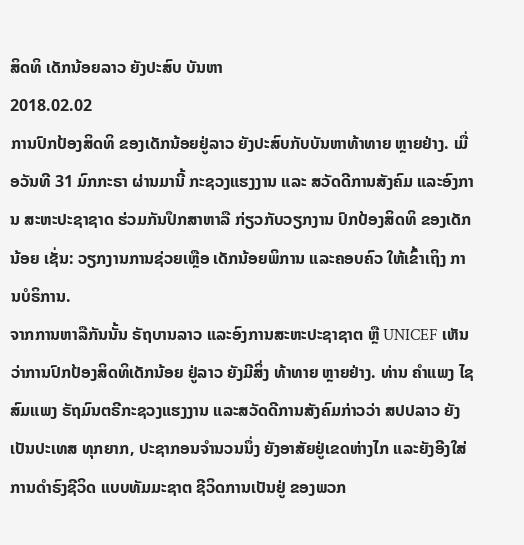ສິດທິ ເດັກນ້ອຍລາວ ຍັງປະສົບ ບັນຫາ
2018.02.02
ການປົກປ້ອງສິດທິ ຂອງເດັກນ້ອຍຢູ່ລາວ ຍັງປະສົບກັບບັນຫາທ້າທາຍ ຫຼາຍຢ່າງ. ເມື່ອວັນທີ 31 ມົກກະຣາ ຜ່ານມານີ້ ກະຊວງແຮງງານ ແລະ ສວັດດີການສັງຄົມ ແລະອົງການ ສະຫະປະຊາຊາດ ຮ່ວມກັນປຶກສາຫາລື ກ່ຽວກັບວຽກງານ ປົກປ້ອງສິດທິ ຂອງເດັກນ້ອຍ ເຊັ່ນ: ວຽກງານການຊ່ວຍເຫຼືອ ເດັກນ້ອຍພິການ ແລະຄອບຄົວ ໃຫ້ເຂົ້າເຖິງ ການບໍຣິການ.
ຈາກການຫາລືກັນນັ້ນ ຣັຖບານລາວ ແລະອົງການສະຫະປະຊາຊາຕ ຫຼື UNICEF ເຫັນວ່າການປົກປ້ອງສິດທິເດັກນ້ອຍ ຢູ່ລາວ ຍັງມີສິ່ງ ທ້າທາຍ ຫຼາຍຢ່າງ. ທ່ານ ຄຳແພງ ໄຊສົມແພງ ຣັຖມົນຕຣີກະຊວງແຮງງານ ແລະສວັດດີການສັງຄົມກ່າວວ່າ ສປປລາວ ຍັງເປັນປະເທສ ທຸກຍາກ, ປະຊາກອນຈຳນວນນຶ່ງ ຍັງອາສັຍຢູ່ເຂດຫ່າງໄກ ແລະຍັງອີງໃສ່ ການດຳຣົງຊີວິດ ແບບທັມມະຊາຕ ຊີວິດການເປັນຢູ່ ຂອງພວກ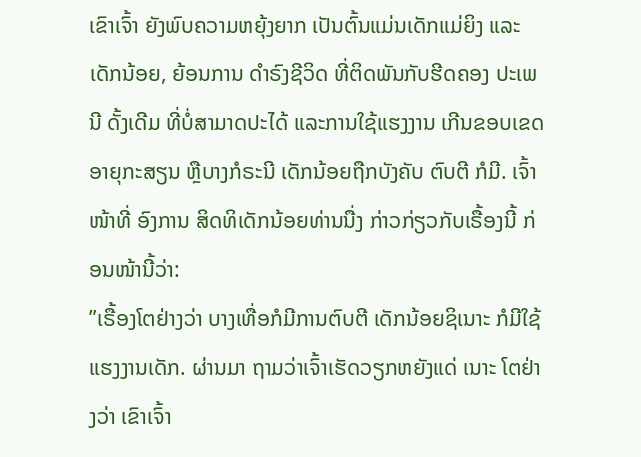ເຂົາເຈົ້າ ຍັງພົບຄວາມຫຍຸ້ງຍາກ ເປັນຕົ້ນແມ່ນເດັກແມ່ຍິງ ແລະເດັກນ້ອຍ, ຍ້ອນການ ດຳຣົງຊີວິດ ທີ່ຕິດພັນກັບຮີດຄອງ ປະເພນີ ດັ້ງເດີມ ທີ່ບໍ່ສາມາດປະໄດ້ ແລະການໃຊ້ແຮງງານ ເກີນຂອບເຂດອາຍຸກະສຽນ ຫຼືບາງກໍຣະນີ ເດັກນ້ອຍຖືກບັງຄັບ ຕົບຕີ ກໍມີ. ເຈົ້າໜ້າທີ່ ອົງການ ສິດທິເດັກນ້ອຍທ່ານນື່ງ ກ່າວກ່ຽວກັບເຣື້ອງນີ້ ກ່ອນໜ້ານີ້ວ່າ:
”ເຣື້ອງໂຕຢ່າງວ່າ ບາງເທື່ອກໍມີການຕົບຕີ ເດັກນ້ອຍຊິເນາະ ກໍມີໃຊ້ແຮງງານເດັກ. ຜ່ານມາ ຖາມວ່າເຈົ້າເຮັດວຽກຫຍັງແດ່ ເນາະ ໂຕຢ່າງວ່າ ເຂົາເຈົ້າ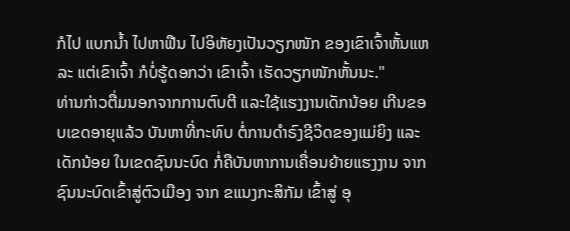ກໍໄປ ແບກນໍ້າ ໄປຫາຟືນ ໄປອິຫັຍງເປັນວຽກໜັກ ຂອງເຂົາເຈົ້າຫັ້ນແຫລະ ແຕ່ເຂົາເຈົ້າ ກໍບໍ່ຮູ້ດອກວ່າ ເຂົາເຈົ້າ ເຮັດວຽກໜັກຫັ້ນນະ."
ທ່ານກ່າວຕື່ມນອກຈາກການຕົບຕີ ແລະໃຊ້ແຮງງານເດັກນ້ອຍ ເກີນຂອບເຂດອາຍຸແລ້ວ ບັນຫາທີ່ກະທົບ ຕໍ່ການດຳຣົງຊີວິດຂອງແມ່ຍິງ ແລະເດັກນ້ອຍ ໃນເຂດຊົນນະບົດ ກໍ່ຄືບັນຫາການເຄື່ອນຍ້າຍແຮງງານ ຈາກຊົນນະບົດເຂົ້າສູ່ຕົວເມືອງ ຈາກ ຂແນງກະສິກັມ ເຂົ້າສູ່ ອຸ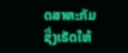ດສາຫະກັມ ຊື່ງເຮັດໃຫ້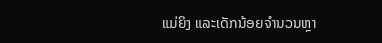ແມ່ຍິງ ແລະເດັກນ້ອຍຈຳນວນຫຼາ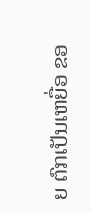ຍ ຕົກເປັນເຫຍື່ອ ຂອ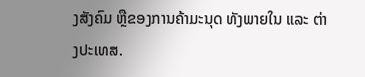ງສັງຄົມ ຫຼືຂອງການຄ້າມະນຸດ ທັງພາຍໃນ ແລະ ຕ່າງປະເທສ.